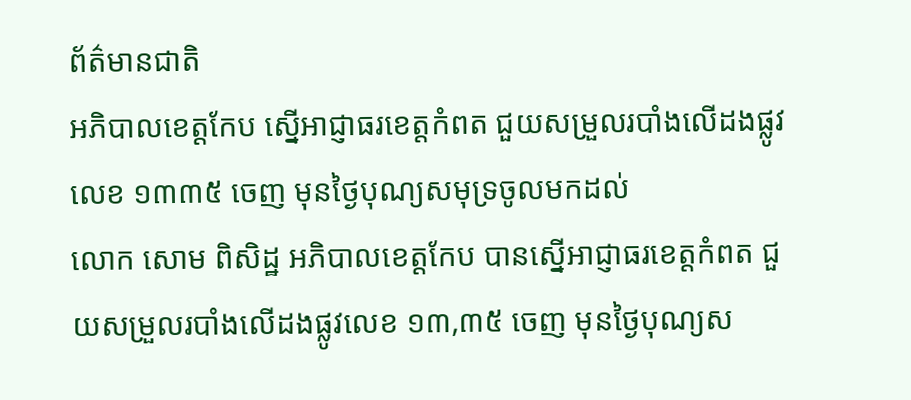ព័ត៌មានជាតិ
អភិបាលខេត្តកែប ស្នើអាជ្ញាធរខេត្តកំពត ជួយសម្រួលរបាំងលើដងផ្លូវលេខ ១៣៣៥ ចេញ មុនថ្ងៃបុណ្យសមុទ្រចូលមកដល់
លោក សោម ពិសិដ្ឋ អភិបាលខេត្តកែប បានស្នើអាជ្ញាធរខេត្តកំពត ជួយសម្រួលរបាំងលើដងផ្លូវលេខ ១៣,៣៥ ចេញ មុនថ្ងៃបុណ្យស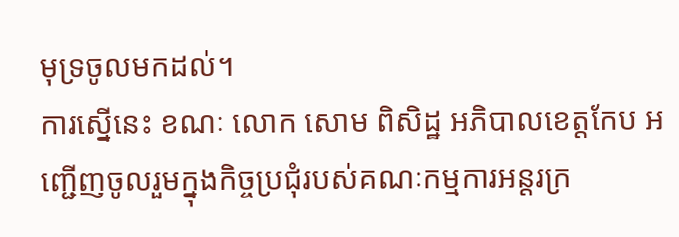មុទ្រចូលមកដល់។
ការស្នើនេះ ខណៈ លោក សោម ពិសិដ្ឋ អភិបាលខេត្តកែប អញ្ជើញចូលរួមក្នុងកិច្ចប្រជុំរបស់គណៈកម្មការអន្តរក្រ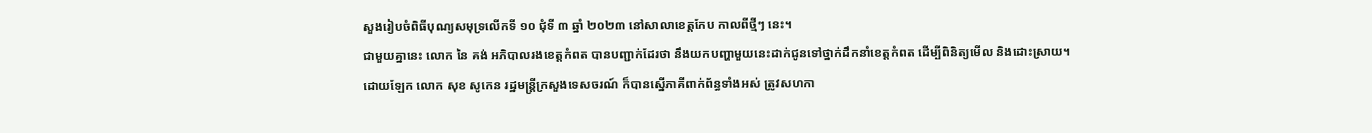សួងរៀបចំពិធីបុណ្យសមុទ្រលើកទី ១០ ជុំទី ៣ ឆ្នាំ ២០២៣ នៅសាលាខេត្តកែប កាលពីថ្មីៗ នេះ។
ជាមួយគ្នានេះ លោក នៃ គង់ អភិបាលរងខេត្តកំពត បានបញ្ជាក់ដែរថា នឹងយកបញ្ហាមួយនេះដាក់ជូនទៅថ្នាក់ដឹកនាំខេត្តកំពត ដើម្បីពិនិត្យមើល និងដោះស្រាយ។
ដោយឡែក លោក សុខ សូកេន រដ្ឋមន្ត្រីក្រសួងទេសចរណ៍ ក៏បានស្នើភាគីពាក់ព័ន្ធទាំងអស់ ត្រូវសហកា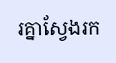រគ្នាស្វែងរក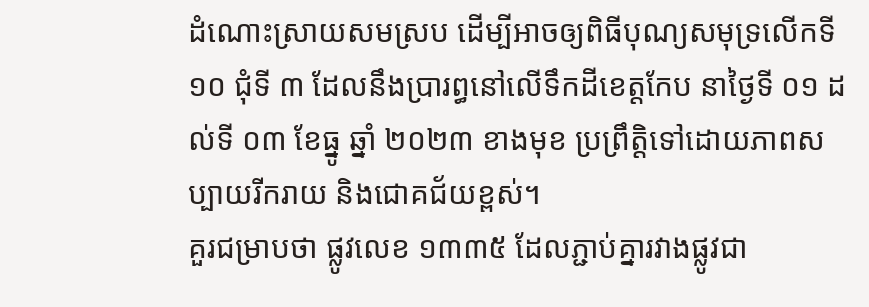ដំណោះស្រាយសមស្រប ដើម្បីអាចឲ្យពិធីបុណ្យសមុទ្រលើកទី ១០ ជុំទី ៣ ដែលនឹងប្រារព្ធនៅលើទឹកដីខេត្តកែប នាថ្ងៃទី ០១ ដល់ទី ០៣ ខែធ្នូ ឆ្នាំ ២០២៣ ខាងមុខ ប្រព្រឹត្តិទៅដោយភាពសប្បាយរីករាយ និងជោគជ័យខ្ពស់។
គួរជម្រាបថា ផ្លូវលេខ ១៣៣៥ ដែលភ្ជាប់គ្នារវាងផ្លូវជា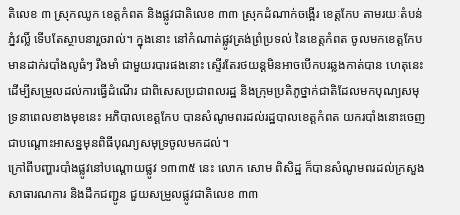តិលេខ ៣ ស្រុកឈូក ខេត្តកំពត និងផ្លូវជាតិលេខ ៣៣ ស្រុកដំណាក់ចង្អើរ ខេត្តកែប តាមរយៈតំបន់ភ្នំវល្លិ៍ ទើបតែស្ថាបនារួចរាល់។ ក្នុងនោះ នៅកំណាត់ផ្លូវត្រង់ព្រំប្រទល់ នៃខេត្តកំពត ចូលមកខេត្តកែប មានដាក់របាំងលូធំៗ រឹងមាំ ជាមួយរបារផងនោះ ស្ទើរតែរថយន្តមិនអាចបើកបរឆ្លងកាត់បាន ហេតុនេះដើម្បីសម្រួលដល់ការធ្វើដំណើរ ជាពិសេសប្រជាពលរដ្ឋ និងក្រុមប្រតិភូថ្នាក់ជាតិដែលមកបុណ្យសមុទ្រនាពេលខាងមុខនេះ អភិបាលខេត្តកែប បានសំណូមពរដល់រដ្ឋបាលខេត្តកំពត យករបាំងនោះចេញជាបណ្ដោះអាសន្នមុនពិធីបុណ្យសមុទ្រចូលមកដល់។
ក្រៅពីបញ្ហារបាំងផ្លូវនៅបណ្ដោយផ្លូវ ១៣៣៥ នេះ លោក សោម ពិសិដ្ឋ ក៏បានសំណូមពរដល់ក្រសួងសាធារណការ និងដឹកជញ្ជូន ជួយសម្រួលផ្លូវជាតិលេខ ៣៣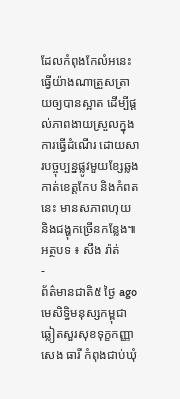ដែលកំពុងកែលំអនេះ ធ្វើយ៉ាងណាត្រួសត្រាយឲ្យបានស្អាត ដើម្បីផ្តល់ភាពងាយស្រួលក្នុងការធ្វើដំណើរ ដោយសារបច្ចុប្បន្នផ្លូវមួយខ្សែឆ្លងកាត់ខេត្តកែប និងកំពតនេះ មានសភាពហុយ និងជង្ហុកច្រើនកន្លែង៕
អត្ថបទ ៖ សឹង រ៉ាត់
-
ព័ត៌មានជាតិ៥ ថ្ងៃ ago
មេសិទ្ធិមនុស្សកម្ពុជា ឆ្លៀតសួរសុខទុក្ខកញ្ញា សេង ធារី កំពុងជាប់ឃុំ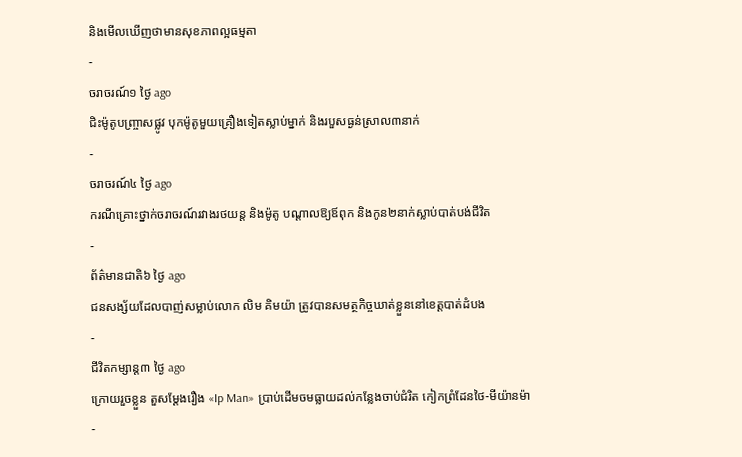និងមើលឃើញថាមានសុខភាពល្អធម្មតា
-
ចរាចរណ៍១ ថ្ងៃ ago
ជិះម៉ូតូបញ្ច្រាសផ្លូវ បុកម៉ូតូមួយគ្រឿងទៀតស្លាប់ម្នាក់ និងរបួសធ្ងន់ស្រាល៣នាក់
-
ចរាចរណ៍៤ ថ្ងៃ ago
ករណីគ្រោះថ្នាក់ចរាចរណ៍រវាងរថយន្ត និងម៉ូតូ បណ្ដាលឱ្យឪពុក និងកូន២នាក់ស្លាប់បាត់បង់ជីវិត
-
ព័ត៌មានជាតិ៦ ថ្ងៃ ago
ជនសង្ស័យដែលបាញ់សម្លាប់លោក លិម គិមយ៉ា ត្រូវបានសមត្ថកិច្ចឃាត់ខ្លួននៅខេត្តបាត់ដំបង
-
ជីវិតកម្សាន្ដ៣ ថ្ងៃ ago
ក្រោយរួចខ្លួន តួសម្ដែងរឿង «Ip Man» ប្រាប់ដើមចមធ្លាយដល់កន្លែងចាប់ជំរិត កៀកព្រំដែនថៃ-មីយ៉ានម៉ា
-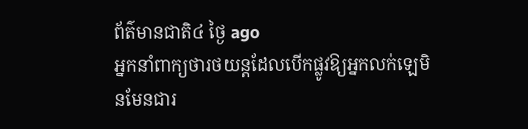ព័ត៌មានជាតិ៤ ថ្ងៃ ago
អ្នកនាំពាក្យថារថយន្តដែលបើកផ្លូវឱ្យអ្នកលក់ឡេមិនមែនជារ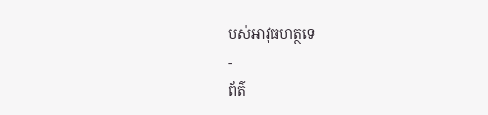បស់អាវុធហត្ថទេ
-
ព័ត៌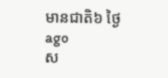មានជាតិ៦ ថ្ងៃ ago
ស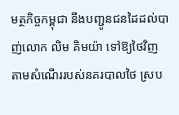មត្ថកិច្ចកម្ពុជា នឹងបញ្ជូនជនដៃដល់បាញ់លោក លិម គិមយ៉ា ទៅឱ្យថៃវិញ តាមសំណើររបស់នគរបាលថៃ ស្រប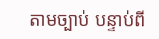តាមច្បាប់ បន្ទាប់ពី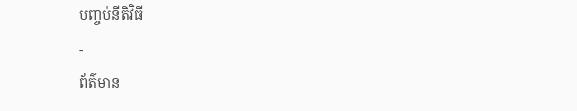បញ្ចប់នីតិវិធី
-
ព័ត៌មាន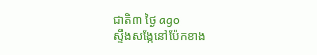ជាតិ៣ ថ្ងៃ ago
ស្ទឹងសង្កែនៅប៉ែកខាង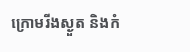ក្រោមរីងស្ងួត និងកំ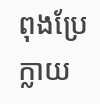ពុងប្រែក្លាយ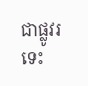ជាផ្លូវរទេះ